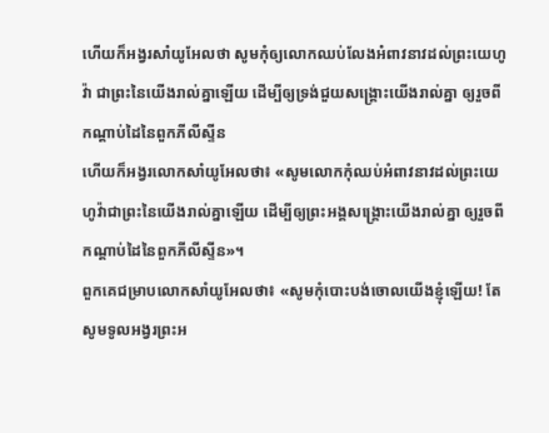ហើយក៏អង្វរសាំយូអែលថា សូមកុំឲ្យលោកឈប់លែងអំពាវនាវដល់ព្រះយេហូវ៉ា ជាព្រះនៃយើងរាល់គ្នាឡើយ ដើម្បីឲ្យទ្រង់ជួយសង្គ្រោះយើងរាល់គ្នា ឲ្យរួចពីកណ្តាប់ដៃនៃពួកភីលីស្ទីន
ហើយក៏អង្វរលោកសាំយូអែលថា៖ «សូមលោកកុំឈប់អំពាវនាវដល់ព្រះយេហូវ៉ាជាព្រះនៃយើងរាល់គ្នាឡើយ ដើម្បីឲ្យព្រះអង្គសង្គ្រោះយើងរាល់គ្នា ឲ្យរួចពីកណ្ដាប់ដៃនៃពួកភីលីស្ទីន»។
ពួកគេជម្រាបលោកសាំយូអែលថា៖ «សូមកុំបោះបង់ចោលយើងខ្ញុំឡើយ! តែសូមទូលអង្វរព្រះអ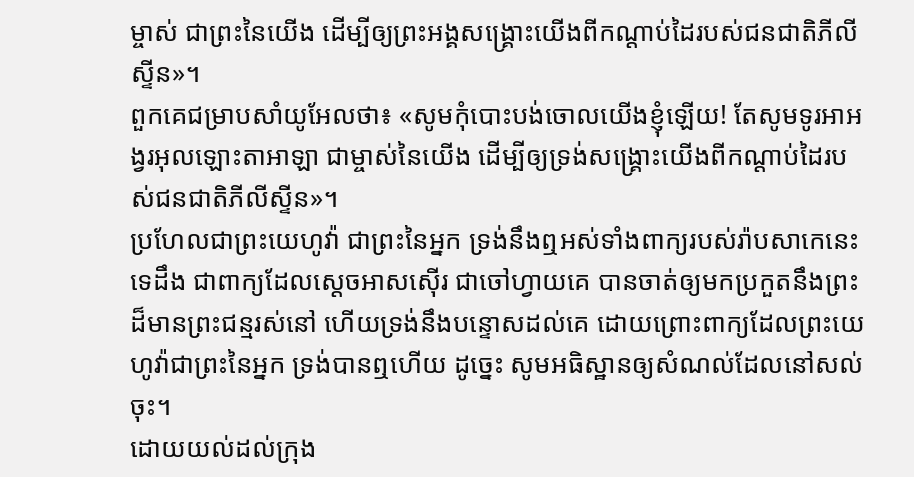ម្ចាស់ ជាព្រះនៃយើង ដើម្បីឲ្យព្រះអង្គសង្គ្រោះយើងពីកណ្ដាប់ដៃរបស់ជនជាតិភីលីស្ទីន»។
ពួកគេជម្រាបសាំយូអែលថា៖ «សូមកុំបោះបង់ចោលយើងខ្ញុំឡើយ! តែសូមទូរអាអង្វរអុលឡោះតាអាឡា ជាម្ចាស់នៃយើង ដើម្បីឲ្យទ្រង់សង្គ្រោះយើងពីកណ្តាប់ដៃរបស់ជនជាតិភីលីស្ទីន»។
ប្រហែលជាព្រះយេហូវ៉ា ជាព្រះនៃអ្នក ទ្រង់នឹងឮអស់ទាំងពាក្យរបស់រ៉ាបសាកេនេះទេដឹង ជាពាក្យដែលស្តេចអាសស៊ើរ ជាចៅហ្វាយគេ បានចាត់ឲ្យមកប្រកួតនឹងព្រះដ៏មានព្រះជន្មរស់នៅ ហើយទ្រង់នឹងបន្ទោសដល់គេ ដោយព្រោះពាក្យដែលព្រះយេហូវ៉ាជាព្រះនៃអ្នក ទ្រង់បានឮហើយ ដូច្នេះ សូមអធិស្ឋានឲ្យសំណល់ដែលនៅសល់ចុះ។
ដោយយល់ដល់ក្រុង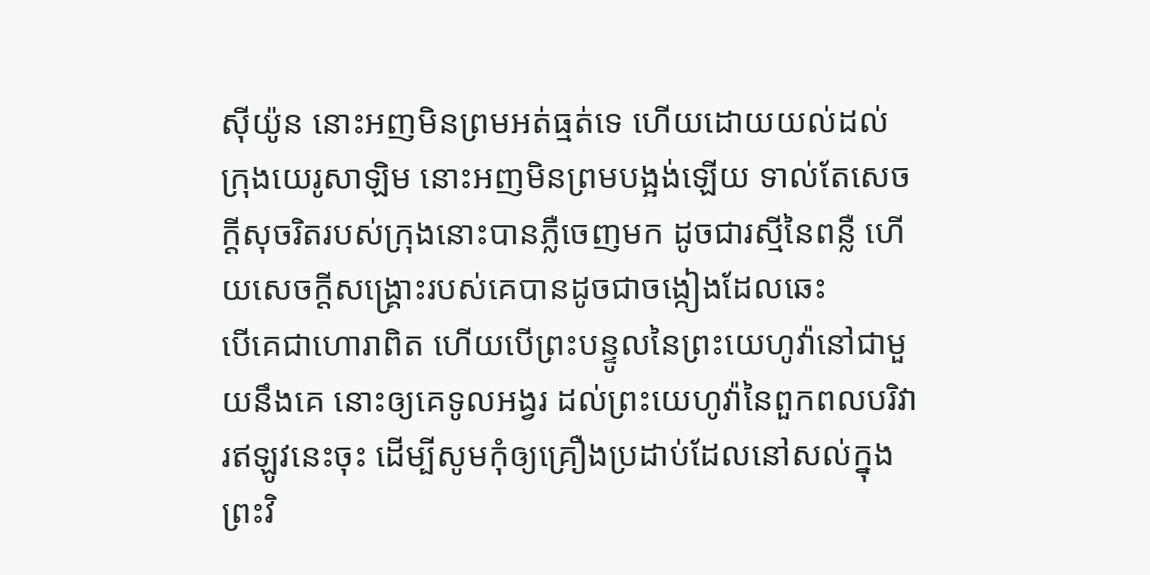ស៊ីយ៉ូន នោះអញមិនព្រមអត់ធ្មត់ទេ ហើយដោយយល់ដល់ក្រុងយេរូសាឡិម នោះអញមិនព្រមបង្អង់ឡើយ ទាល់តែសេចក្ដីសុចរិតរបស់ក្រុងនោះបានភ្លឺចេញមក ដូចជារស្មីនៃពន្លឺ ហើយសេចក្ដីសង្គ្រោះរបស់គេបានដូចជាចង្កៀងដែលឆេះ
បើគេជាហោរាពិត ហើយបើព្រះបន្ទូលនៃព្រះយេហូវ៉ានៅជាមួយនឹងគេ នោះឲ្យគេទូលអង្វរ ដល់ព្រះយេហូវ៉ានៃពួកពលបរិវារឥឡូវនេះចុះ ដើម្បីសូមកុំឲ្យគ្រឿងប្រដាប់ដែលនៅសល់ក្នុងព្រះវិ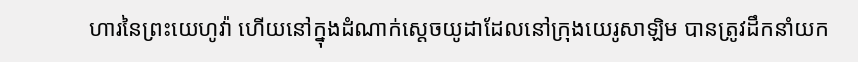ហារនៃព្រះយេហូវ៉ា ហើយនៅក្នុងដំណាក់ស្តេចយូដាដែលនៅក្រុងយេរូសាឡិម បានត្រូវដឹកនាំយក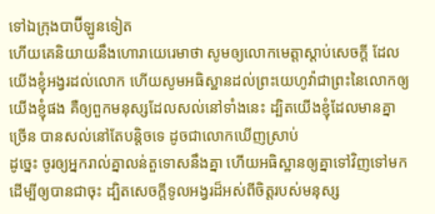ទៅឯក្រុងបាប៊ីឡូនទៀត
ហើយគេនិយាយនឹងហោរាយេរេមាថា សូមឲ្យលោកមេត្តាស្តាប់សេចក្ដី ដែលយើងខ្ញុំអង្វរដល់លោក ហើយសូមអធិស្ឋានដល់ព្រះយេហូវ៉ាជាព្រះនៃលោកឲ្យយើងខ្ញុំផង គឺឲ្យពួកមនុស្សដែលសល់នៅទាំងនេះ ដ្បិតយើងខ្ញុំដែលមានគ្នាច្រើន បានសល់នៅតែបន្តិចទេ ដូចជាលោកឃើញស្រាប់
ដូច្នេះ ចូរឲ្យអ្នករាល់គ្នាលន់តួទោសនឹងគ្នា ហើយអធិស្ឋានឲ្យគ្នាទៅវិញទៅមក ដើម្បីឲ្យបានជាចុះ ដ្បិតសេចក្ដីទូលអង្វរដ៏អស់ពីចិត្តរបស់មនុស្ស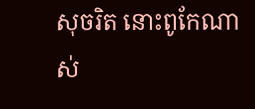សុចរិត នោះពូកែណាស់